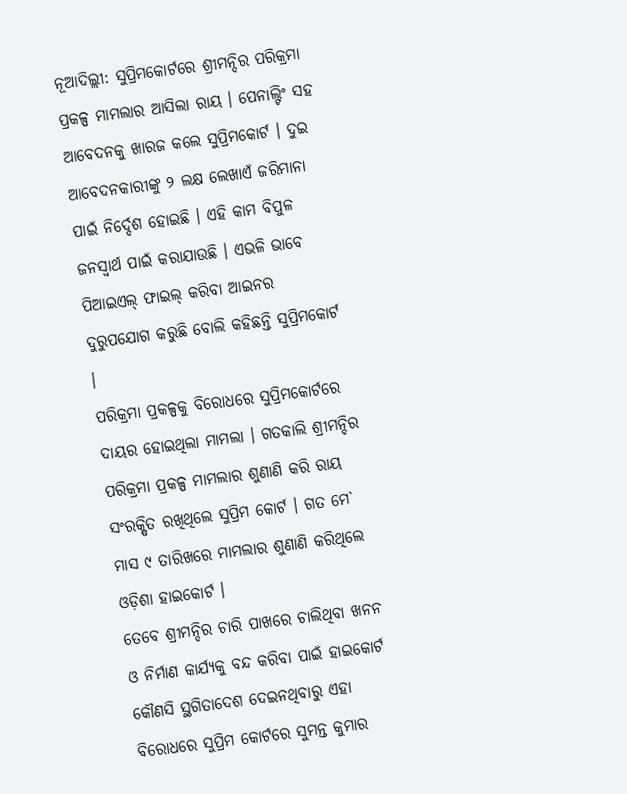ନୂଆଦିଲ୍ଲୀ: ସୁପ୍ରିମକୋର୍ଟରେ ଶ୍ରୀମନ୍ଦିର ପରିକ୍ରମା ପ୍ରକଳ୍ପ ମାମଲାର ଆସିଲା ରାୟ । ପେନାଲ୍ଟିଂ ସହ ଆବେଦନକୁ ଖାରଜ କଲେ ସୁପ୍ରିମକୋର୍ଟ । ଦୁଇ ଆବେଦନକାରୀଙ୍କୁ ୨ ଲକ୍ଷ ଲେଖାଏଁ ଜରିମାନା ପାଇଁ ନିର୍ଦ୍ଦେଶ ହୋଇଛି । ଏହି କାମ ବିପୁଳ ଜନସ୍ବାର୍ଥ ପାଇଁ କରାଯାଉଛି । ଏଭଳି ଭାବେ ପିଆଇଏଲ୍ ଫାଇଲ୍ କରିବା ଆଇନର ଦୁରୁପଯୋଗ କରୁଛି ବୋଲି କହିଛନ୍ତି ସୁପ୍ରିମକୋର୍ଟ ।
ପରିକ୍ରମା ପ୍ରକଳ୍ପକୁ ବିରୋଧରେ ସୁପ୍ରିମକୋର୍ଟରେ ଦାୟର ହୋଇଥିଲା ମାମଲା । ଗତକାଲି ଶ୍ରୀମନ୍ଦିର ପରିକ୍ରମା ପ୍ରକଳ୍ପ ମାମଲାର ଶୁଣାଣି କରି ରାୟ ସଂରକ୍ଷିତ ରଖିଥିଲେ ସୁପ୍ରିମ କୋର୍ଟ । ଗତ ମେ` ମାସ ୯ ତାରିଖରେ ମାମଲାର ଶୁଣାଣି କରିଥିଲେ ଓଡ଼ିଶା ହାଇକୋର୍ଟ ।
ତେବେ ଶ୍ରୀମନ୍ଦିର ଚାରି ପାଖରେ ଚାଲିଥିବା ଖନନ ଓ ନିର୍ମାଣ କାର୍ଯ୍ୟକୁ ବନ୍ଦ କରିବା ପାଇଁ ହାଇକୋର୍ଟ କୌଣସି ସ୍ଥଗିତାଦେଶ ଦେଇନଥିବାରୁ ଏହା ବିରୋଧରେ ସୁପ୍ରିମ କୋର୍ଟରେ ସୁମନ୍ତ କୁମାର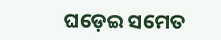ଘଡ଼େଇ ସମେତ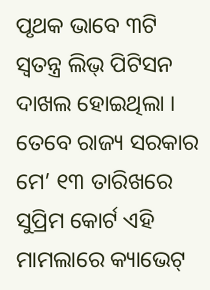ପୃଥକ ଭାବେ ୩ଟି ସ୍ବତନ୍ତ୍ର ଲିଭ୍ ପିଟିସନ ଦାଖଲ ହୋଇଥିଲା । ତେବେ ରାଜ୍ୟ ସରକାର ମେ’ ୧୩ ତାରିଖରେ ସୁପ୍ରିମ କୋର୍ଟ ଏହି ମାମଲାରେ କ୍ୟାଭେଟ୍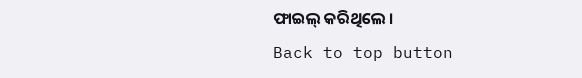ଫାଇଲ୍ କରିଥିଲେ ।
Back to top button